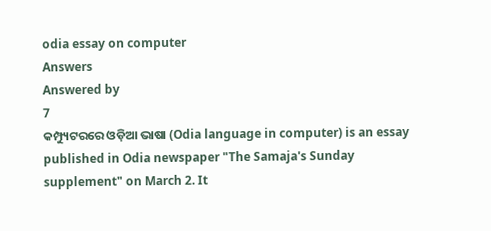odia essay on computer
Answers
Answered by
7
କମ୍ପ୍ୟୁଟରରେ ଓଡ଼ିଆ ଭାଷା (Odia language in computer) is an essay published in Odia newspaper "The Samaja's Sunday supplement" on March 2. It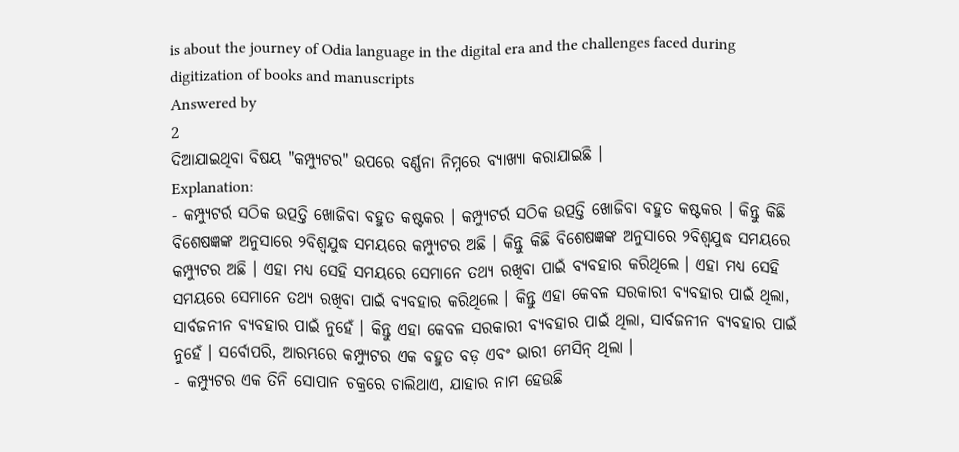is about the journey of Odia language in the digital era and the challenges faced during digitization of books and manuscripts
Answered by
2
ଦିଆଯାଇଥିବା ବିଷୟ "କମ୍ପ୍ୟୁଟର" ଉପରେ ବର୍ଣ୍ଣନା ନିମ୍ନରେ ବ୍ୟାଖ୍ୟା କରାଯାଇଛି ।
Explanation:
- କମ୍ପ୍ୟୁଟର୍ର ସଠିକ ଉତ୍ପତ୍ତି ଖୋଜିବା ବହୁତ କଷ୍ଟକର । କମ୍ପ୍ୟୁଟର୍ର ସଠିକ ଉତ୍ପତ୍ତି ଖୋଜିବା ବହୁତ କଷ୍ଟକର । କିନ୍ତୁ କିଛି ବିଶେଷଜ୍ଞଙ୍କ ଅନୁସାରେ ୨ବିଶ୍ୱଯୁଦ୍ଧ ସମୟରେ କମ୍ପ୍ୟୁଟର ଅଛି । କିନ୍ତୁ କିଛି ବିଶେଷଜ୍ଞଙ୍କ ଅନୁସାରେ ୨ବିଶ୍ୱଯୁଦ୍ଧ ସମୟରେ କମ୍ପ୍ୟୁଟର ଅଛି । ଏହା ମଧ୍ୟ ସେହି ସମୟରେ ସେମାନେ ତଥ୍ୟ ରଖିବା ପାଇଁ ବ୍ୟବହାର କରିଥିଲେ । ଏହା ମଧ୍ୟ ସେହି ସମୟରେ ସେମାନେ ତଥ୍ୟ ରଖିବା ପାଇଁ ବ୍ୟବହାର କରିଥିଲେ । କିନ୍ତୁ ଏହା କେବଳ ସରକାରୀ ବ୍ୟବହାର ପାଇଁ ଥିଲା, ସାର୍ବଜନୀନ ବ୍ୟବହାର ପାଇଁ ନୁହେଁ । କିନ୍ତୁ ଏହା କେବଳ ସରକାରୀ ବ୍ୟବହାର ପାଇଁ ଥିଲା, ସାର୍ବଜନୀନ ବ୍ୟବହାର ପାଇଁ ନୁହେଁ । ସର୍ବୋପରି, ଆରମ୍ଭରେ କମ୍ପ୍ୟୁଟର ଏକ ବହୁତ ବଡ଼ ଏବଂ ଭାରୀ ମେସିନ୍ ଥିଲା ।
- କମ୍ପ୍ୟୁଟର ଏକ ତିନି ସୋପାନ ଚକ୍ରରେ ଚାଲିଥାଏ, ଯାହାର ନାମ ହେଉଛି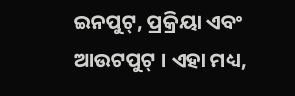ଇନପୁଟ୍, ପ୍ରକ୍ରିୟା ଏବଂ ଆଉଟପୁଟ୍ । ଏହା ମଧ୍ୟ,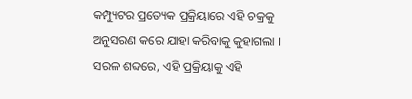କମ୍ପ୍ୟୁଟର ପ୍ରତ୍ୟେକ ପ୍ରକ୍ରିୟାରେ ଏହି ଚକ୍ରକୁ ଅନୁସରଣ କରେ ଯାହା କରିବାକୁ କୁହାଗଲା । ସରଳ ଶବ୍ଦରେ, ଏହି ପ୍ରକ୍ରିୟାକୁ ଏହି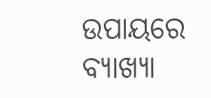ଉପାୟରେ ବ୍ୟାଖ୍ୟା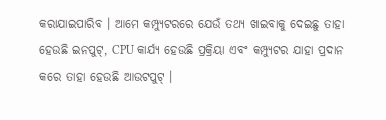କରାଯାଇପାରିବ । ଆମେ କମ୍ପ୍ୟୁଟରରେ ଯେଉଁ ତଥ୍ୟ ଖାଇବାକୁ ଦେଇଛୁ ତାହା ହେଉଛି ଇନପୁଟ୍, CPU କାର୍ଯ୍ୟ ହେଉଛି ପ୍ରକ୍ରିୟା ଏବଂ କମ୍ପ୍ୟୁଟର ଯାହା ପ୍ରଦାନ କରେ ତାହା ହେଉଛି ଆଉଟପୁଟ୍ ।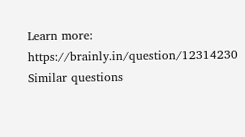Learn more:
https://brainly.in/question/12314230
Similar questions